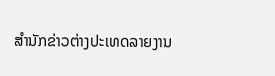ສຳນັກຂ່າວຕ່າງປະເທດລາຍງານ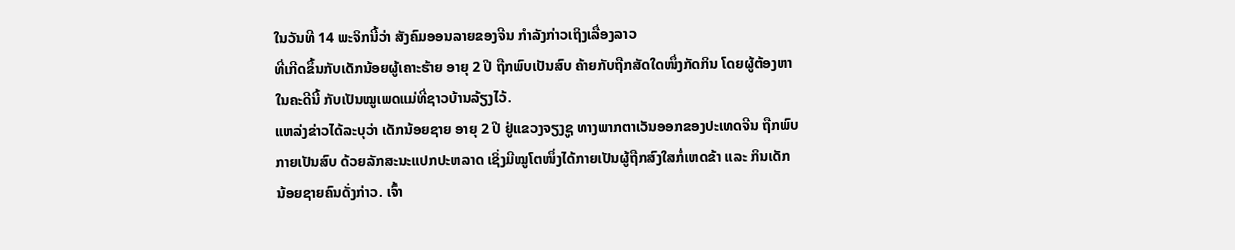ໃນວັນທີ 14 ພະຈິກນີ້ວ່າ ສັງຄົມອອນລາຍຂອງຈີນ ກຳລັງກ່າວເຖິງເລື່ອງລາວ
ທີ່ເກີດຂຶ້ນກັບເດັກນ້ອຍຜູ້ເຄາະຮ້າຍ ອາຍຸ 2 ປີ ຖືກພົບເປັນສົບ ຄ້າຍກັບຖືກສັດໃດໜຶ່ງກັດກິນ ໂດຍຜູ້ຕ້ອງຫາ
ໃນຄະດີນີ້ ກັບເປັນໝູເພດແມ່ທີ່ຊາວບ້ານລ້ຽງໄວ້.
ແຫລ່ງຂ່າວໄດ້ລະບຸວ່າ ເດັກນ້ອຍຊາຍ ອາຍຸ 2 ປີ ຢູ່ແຂວງຈຽງຊູ ທາງພາກຕາເວັນອອກຂອງປະເທດຈີນ ຖືກພົບ
ກາຍເປັນສົບ ດ້ວຍລັກສະນະແປກປະຫລາດ ເຊິ່ງມີໝູໂຕໜຶ່ງໄດ້ກາຍເປັນຜູ້ຖືກສົງໃສກໍ່ເຫດຂ້າ ແລະ ກິນເດັກ
ນ້ອຍຊາຍຄົນດັ່ງກ່າວ. ເຈົ້າ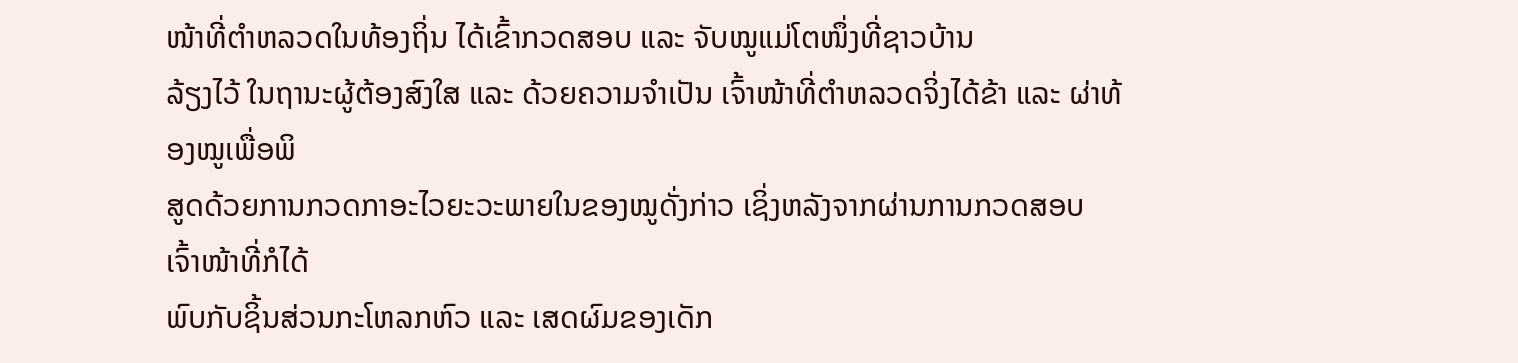ໜ້າທີ່ຕຳຫລວດໃນທ້ອງຖິ່ນ ໄດ້ເຂົ້າກວດສອບ ແລະ ຈັບໝູແມ່ໂຕໜຶ່ງທີ່ຊາວບ້ານ
ລ້ຽງໄວ້ ໃນຖານະຜູ້ຕ້ອງສົງໃສ ແລະ ດ້ວຍຄວາມຈຳເປັນ ເຈົ້າໜ້າທີ່ຕຳຫລວດຈິ່ງໄດ້ຂ້າ ແລະ ຜ່າທ້ອງໝູເພື່ອພິ
ສູດດ້ວຍການກວດກາອະໄວຍະວະພາຍໃນຂອງໝູດັ່ງກ່າວ ເຊິ່ງຫລັງຈາກຜ່ານການກວດສອບ ເຈົ້າໜ້າທີ່ກໍໄດ້
ພົບກັບຊິ້ນສ່ວນກະໂຫລກຫົວ ແລະ ເສດຜົມຂອງເດັກ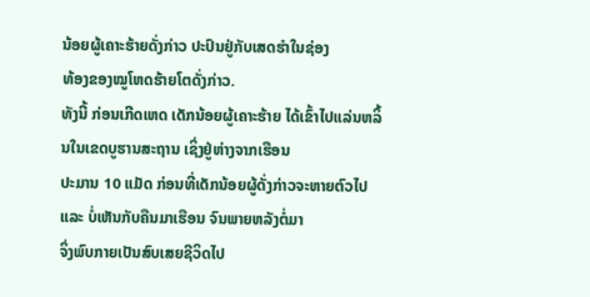ນ້ອຍຜູ້ເຄາະຮ້າຍດັ່ງກ່າວ ປະປົນຢູ່ກັບເສດຮຳໃນຊ່ອງ
ທ້ອງຂອງໝູໂຫດຮ້າຍໂຕດັ່ງກ່າວ.
ທັງນີ້ ກ່ອນເກີດເຫດ ເດັກນ້ອຍຜູ້ເຄາະຮ້າຍ ໄດ້ເຂົ້າໄປແລ່ນຫລິ້ນໃນເຂດບູຮານສະຖານ ເຊິ່ງຢູ່ຫ່າງຈາກເຮືອນ
ປະມານ 10 ແມັດ ກ່ອນທີ່ເດັກນ້ອຍຜູ້ດັ່ງກ່າວຈະຫາຍຕົວໄປ ແລະ ບໍ່ເຫັນກັບຄືນມາເຮືອນ ຈົນພາຍຫລັງຕໍ່ມາ
ຈິ່ງພົບກາຍເປັນສົບເສຍຊີວິດໄປ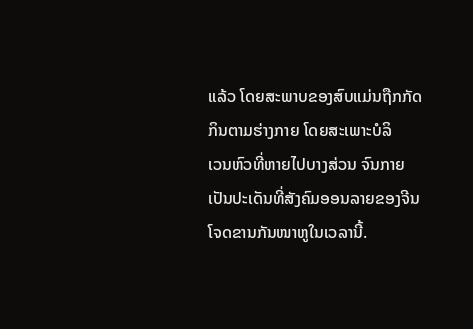ແລ້ວ ໂດຍສະພາບຂອງສົບແມ່ນຖືກກັດກິນຕາມຮ່າງກາຍ ໂດຍສະເພາະບໍລິ
ເວນຫົວທີ່ຫາຍໄປບາງສ່ວນ ຈົນກາຍເປັນປະເດັນທີ່ສັງຄົມອອນລາຍຂອງຈີນ ໂຈດຂານກັນໜາຫູໃນເວລານີ້.